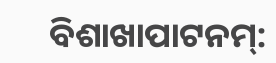ବିଶାଖାପାଟନମ୍: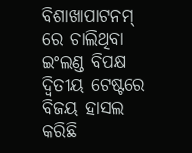ବିଶାଖାପାଟନମ୍ ରେ ଚାଲିଥିବା ଇଂଲଣ୍ଡ ବିପକ୍ଷ ଦ୍ଵିତୀୟ ଟେଷ୍ଟରେ ବିଜୟ ହାସଲ କରିଛି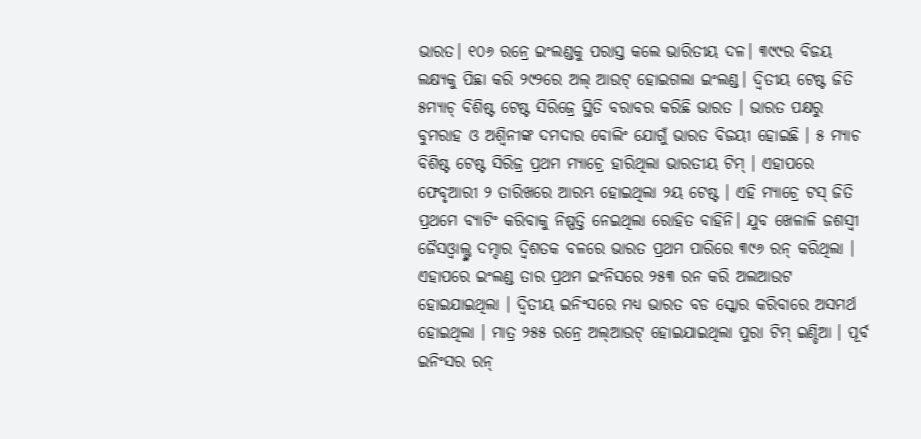ଭାରତ। ୧୦୬ ରନ୍ରେ ଇଂଲଣ୍ଡକୁ ପରାସ୍ତ କଲେ ଭାରିତୀୟ ଦଳ। ୩୯୯ର ବିଜୟ ଲକ୍ଷ୍ୟକୁ ପିଛା କରି ୨୯୨ରେ ଅଲ୍ ଆଉଟ୍ ହୋଇଗଲା ଇଂଲଣ୍ଡ। ଦ୍ଵିତୀୟ ଟେଷ୍ଟ ଜିତି ୫ମ୍ୟାଚ୍ ବିଶିଷ୍ଟ ଟେଷ୍ଟ ସିରିଜ୍ରେ ସ୍ଥିତି ବରାବର କରିଛି ଭାରତ । ଭାରତ ପକ୍ଷରୁ ବୁମରାହ ଓ ଅଶ୍ୱିନୀଙ୍କ ଦମଦାର ବୋଲିଂ ଯୋଗୁଁ ଭାରତ ବିଜୟୀ ହୋଇଛି । ୫ ମ୍ୟାଚ ବିଶିଷ୍ଟ ଟେଷ୍ଟ ସିରିଜ୍ର ପ୍ରଥମ ମ୍ୟାଚ୍ରେ ହାରିଥିଲା ଭାରତୀୟ ଟିମ୍ । ଏହାପରେ ଫେବୃଆରୀ ୨ ତାରିଖରେ ଆରମ୍ଭ ହୋଇଥିଲା ୨ୟ ଟେଷ୍ଟ । ଏହି ମ୍ୟାଚ୍ରେ ଟସ୍ ଜିତି ପ୍ରଥମେ ବ୍ୟାଟିଂ କରିବାକୁ ନିଷ୍ପତ୍ତି ନେଇଥିଲା ରୋହିତ ବାହିନି। ଯୁବ ଖେଳାଳି ଜଶସ୍ୱୀ ଜୈସଓ୍ୱାଲ୍ଙ୍କ ଦମ୍ଦାର ଦ୍ୱିଶତକ ବଳରେ ଭାରତ ପ୍ରଥମ ପାରିରେ ୩୯୬ ରନ୍ କରିଥିଲା । ଏହାପରେ ଇଂଲଣ୍ଡ ତାର ପ୍ରଥମ ଇଂନିସରେ ୨୫୩ ରନ କରି ଅଲଆଉଟ ହୋଇଯାଇଥିଲା । ଦ୍ଵିତୀୟ ଇନିଂସରେ ମଧ୍ୟ ଭାରତ ବଡ ସ୍କୋର କରିବାରେ ଅସମର୍ଥ ହୋଇଥିଲା । ମାତ୍ର ୨୫୫ ରନ୍ରେ ଅଲ୍ଆଉଟ୍ ହୋଇଯାଇଥିଲା ପୁରା ଟିମ୍ ଇଣ୍ଡିଆ । ପୂର୍ବ ଇନିଂସର ରନ୍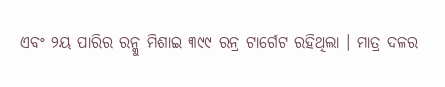ଏବଂ ୨ୟ ପାରିର ରନ୍କୁ ମିଶାଇ ୩୯୯ ରନ୍ର ଟାର୍ଗେଟ ରହିଥିଲା । ମାତ୍ର ଦଳର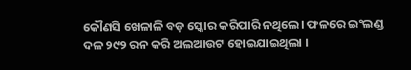କୌଣସି ଖେଳାଳି ବଡ଼ ସ୍କୋର କରିପାରି ନଥିଲେ। ଫଳରେ ଇଂଲଣ୍ଡ ଦଳ ୨୯୨ ରନ କରି ଅଲଆଉଟ ହୋଇଯାଇଥିଲା ।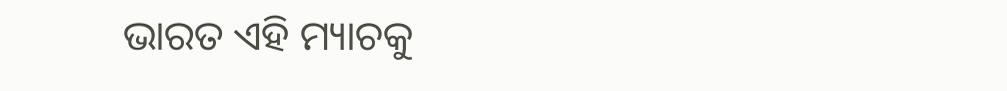ଭାରତ ଏହି ମ୍ୟାଚକୁ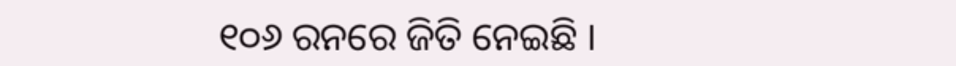୧୦୬ ରନରେ ଜିତି ନେଇଛି ।